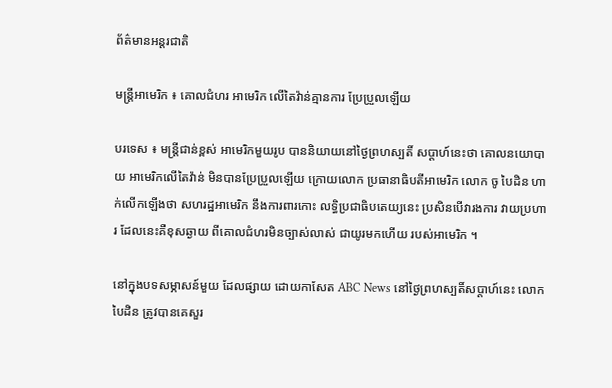ព័ត៌មានអន្តរជាតិ

មន្ត្រីអាមេរិក ៖ គោលជំហរ អាមេរិក លើតៃវ៉ាន់គ្មានការ ប្រែប្រួលឡើយ

បរទេស ៖ មន្ត្រីជាន់ខ្ពស់ អាមេរិកមួយរូប បាននិយាយនៅថ្ងៃព្រហស្បតិ៍ សប្ដាហ៍នេះថា គោលនយោបាយ អាមេរិកលើតៃវ៉ាន់ មិនបានប្រែប្រួលឡើយ ក្រោយលោក ប្រធានាធិបតីអាមេរិក លោក ចូ បៃដិន ហាក់លើកឡើងថា សហរដ្ឋអាមេរិក នឹងការពារកោះ លទ្ធិប្រជាធិបតេយ្យនេះ ប្រសិនបើវារងការ វាយប្រហារ ដែលនេះគឺខុសឆ្ងាយ ពីគោលជំហរមិនច្បាស់លាស់ ជាយូរមកហើយ របស់អាមេរិក ។

នៅក្នុងបទសម្ភាសន៍មួយ ដែលផ្សាយ ដោយកាសែត ABC News នៅថ្ងៃព្រហស្បតិ៍សប្ដាហ៍នេះ លោក បៃដិន ត្រូវបានគេសួរ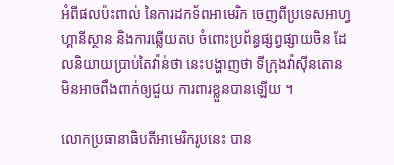អំពីផលប៉ះពាល់ នៃការដកទ័ពអាមេរិក ចេញពីប្រទេសអាហ្វហ្គានីស្ថាន និងការឆ្លើយតប ចំពោះប្រព័ន្ធផ្សព្វផ្សាយចិន ដែលនិយាយប្រាប់តៃវ៉ាន់ថា នេះបង្ហាញថា ទីក្រុងវ៉ាស៊ីនតោន មិនអាចពឹងពាក់ឲ្យជួយ ការពារខ្លួនបានឡើយ ។

លោកប្រធានាធិបតីអាមេរិករូបនេះ បាន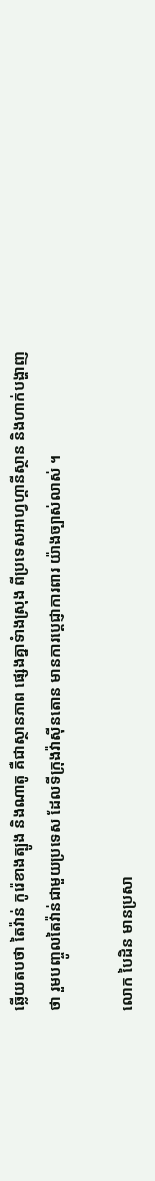ឆ្លើយតបថា តៃវ៉ាន់ កូរ៉េខាងត្បូង និងណាតូ គឺជាស្ថានភាព ផ្សេងគ្នាទំាងស្រុង ពីប្រទេសអាហ្វហ្គានីស្ថាន និងហាក់បង្ហាញថា រួមបញ្ចូលតៃវ៉ាន់ជាមួយប្រទេស ដែលទីក្រុងវ៉ាស៊ីនតោន មានការប្តេជ្ញាការពារ យ៉ាងច្បាស់លាស់ ។

លោក បៃដិន មានប្រសា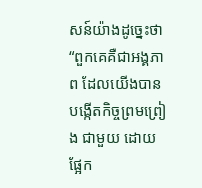សន៍យ៉ាងដូច្នេះថា “ពួកគេគឺជាអង្គភាព ដែលយើងបានបង្កើតកិច្ចព្រមព្រៀង ជាមួយ ដោយផ្អែក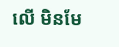លើ មិនមែ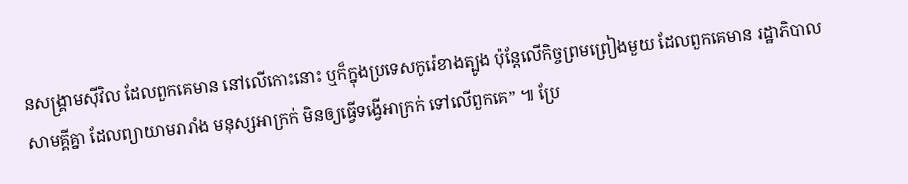នសង្គ្រាមស៊ីវិល ដែលពួកគេមាន នៅលើកោះនោះ ឬក៏ក្នុងប្រទេសកូរ៉េខាងត្បូង ប៉ុន្តែលើកិច្ចព្រមព្រៀងមួយ ដែលពួកគេមាន រដ្ឋាភិបាលសាមគ្គីគ្នា ដែលព្យាយាមរារាំង មនុស្សអាក្រក់ មិនឲ្យធ្វើទង្វើអាក្រក់ ទៅលើពួកគេ” ៕ ប្រែ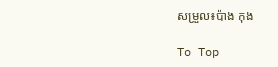សម្រួល៖ប៉ាង កុង

To Top